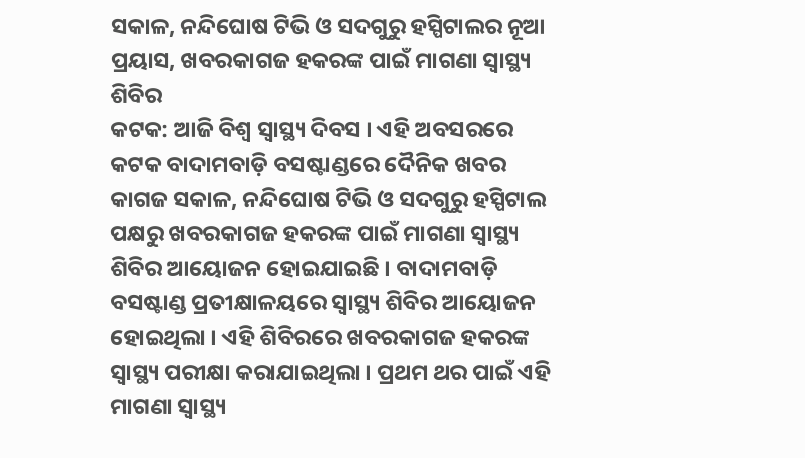ସକାଳ, ନନ୍ଦିଘୋଷ ଟିଭି ଓ ସଦଗୁରୁ ହସ୍ପିଟାଲର ନୂଆ ପ୍ରୟାସ, ଖବରକାଗଜ ହକରଙ୍କ ପାଇଁ ମାଗଣା ସ୍ୱାସ୍ଥ୍ୟ ଶିବିର
କଟକ: ଆଜି ବିଶ୍ୱ ସ୍ୱାସ୍ଥ୍ୟ ଦିବସ । ଏହି ଅବସରରେ କଟକ ବାଦାମବାଡ଼ି ବସଷ୍ଟାଣ୍ଡରେ ଦୈନିକ ଖବର କାଗଜ ସକାଳ, ନନ୍ଦିଘୋଷ ଟିଭି ଓ ସଦଗୁରୁ ହସ୍ପିଟାଲ ପକ୍ଷରୁ ଖବରକାଗଜ ହକରଙ୍କ ପାଇଁ ମାଗଣା ସ୍ୱାସ୍ଥ୍ୟ ଶିବିର ଆୟୋଜନ ହୋଇଯାଇଛି । ବାଦାମବାଡ଼ି ବସଷ୍ଟାଣ୍ଡ ପ୍ରତୀକ୍ଷାଳୟରେ ସ୍ୱାସ୍ଥ୍ୟ ଶିବିର ଆୟୋଜନ ହୋଇଥିଲା । ଏହି ଶିବିରରେ ଖବରକାଗଜ ହକରଙ୍କ ସ୍ୱାସ୍ଥ୍ୟ ପରୀକ୍ଷା କରାଯାଇଥିଲା । ପ୍ରଥମ ଥର ପାଇଁ ଏହି ମାଗଣା ସ୍ୱାସ୍ଥ୍ୟ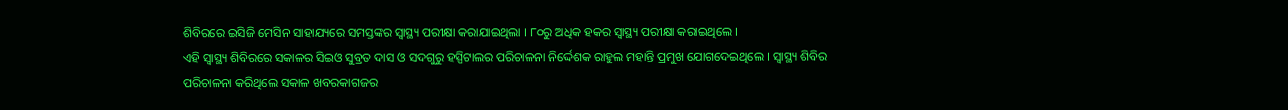ଶିବିରରେ ଇସିଜି ମେସିନ ସାହାଯ୍ୟରେ ସମସ୍ତଙ୍କର ସ୍ୱାସ୍ଥ୍ୟ ପରୀକ୍ଷା କରାଯାଇଥିଲା । ୮୦ରୁ ଅଧିକ ହକର ସ୍ୱାସ୍ଥ୍ୟ ପରୀକ୍ଷା କରାଇଥିଲେ ।
ଏହି ସ୍ୱାସ୍ଥ୍ୟ ଶିବିରରେ ସକାଳର ସିଇଓ ସୁବ୍ରତ ଦାସ ଓ ସଦଗୁରୁ ହସ୍ପିଟାଲର ପରିଚାଳନା ନିର୍ଦ୍ଦେଶକ ରାହୁଲ ମହାନ୍ତି ପ୍ରମୁଖ ଯୋଗଦେଇଥିଲେ । ସ୍ୱାସ୍ଥ୍ୟ ଶିବିର ପରିଚାଳନା କରିଥିଲେ ସକାଳ ଖବରକାଗଜର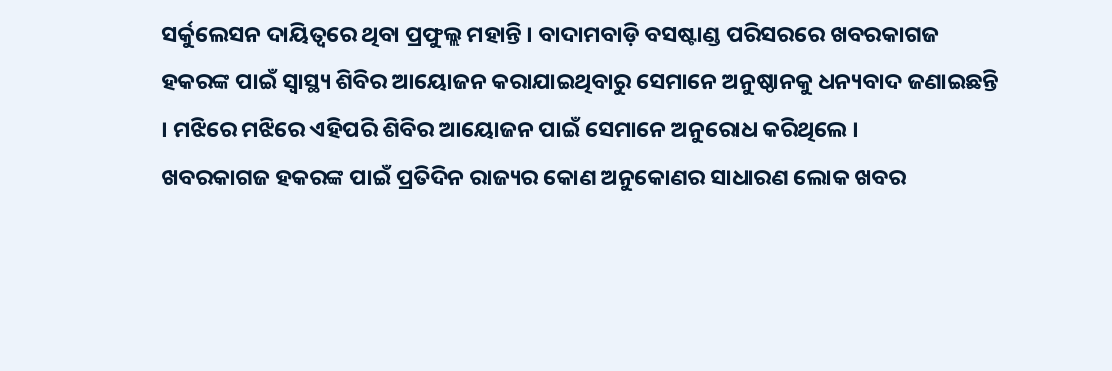ସର୍କୁଲେସନ ଦାୟିତ୍ୱରେ ଥିବା ପ୍ରଫୁଲ୍ଲ ମହାନ୍ତି । ବାଦାମବାଡ଼ି ବସଷ୍ଟାଣ୍ଡ ପରିସରରେ ଖବରକାଗଜ ହକରଙ୍କ ପାଇଁ ସ୍ୱାସ୍ଥ୍ୟ ଶିବିର ଆୟୋଜନ କରାଯାଇଥିବାରୁ ସେମାନେ ଅନୁଷ୍ଠାନକୁ ଧନ୍ୟବାଦ ଜଣାଇଛନ୍ତି । ମଝିରେ ମଝିରେ ଏହିପରି ଶିବିର ଆୟୋଜନ ପାଇଁ ସେମାନେ ଅନୁରୋଧ କରିଥିଲେ ।
ଖବରକାଗଜ ହକରଙ୍କ ପାଇଁ ପ୍ରତିଦିନ ରାଜ୍ୟର କୋଣ ଅନୁକୋଣର ସାଧାରଣ ଲୋକ ଖବର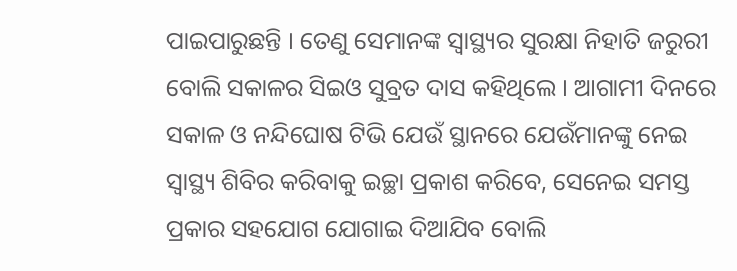ପାଇପାରୁଛନ୍ତି । ତେଣୁ ସେମାନଙ୍କ ସ୍ୱାସ୍ଥ୍ୟର ସୁରକ୍ଷା ନିହାତି ଜରୁରୀ ବୋଲି ସକାଳର ସିଇଓ ସୁବ୍ରତ ଦାସ କହିଥିଲେ । ଆଗାମୀ ଦିନରେ ସକାଳ ଓ ନନ୍ଦିଘୋଷ ଟିଭି ଯେଉଁ ସ୍ଥାନରେ ଯେଉଁମାନଙ୍କୁ ନେଇ ସ୍ବାସ୍ଥ୍ୟ ଶିବିର କରିବାକୁ ଇଚ୍ଛା ପ୍ରକାଶ କରିବେ, ସେନେଇ ସମସ୍ତ ପ୍ରକାର ସହଯୋଗ ଯୋଗାଇ ଦିଆଯିବ ବୋଲି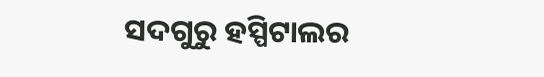ସଦଗୁରୁ ହସ୍ପିଟାଲର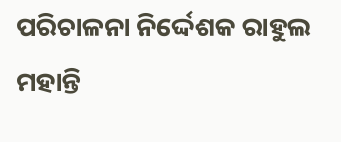ପରିଚାଳନା ନିର୍ଦ୍ଦେଶକ ରାହୁଲ ମହାନ୍ତି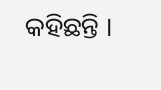କହିଛନ୍ତି ।